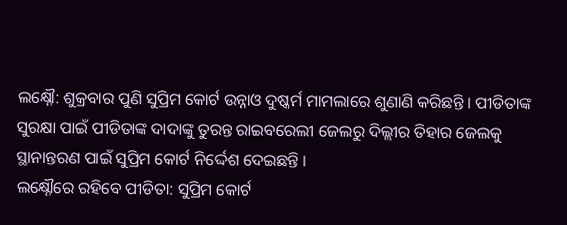ଲକ୍ଷ୍ନୌ: ଶୁକ୍ରବାର ପୁଣି ସୁପ୍ରିମ କୋର୍ଟ ଉନ୍ନାଓ ଦୁଷ୍କର୍ମ ମାମଲାରେ ଶୁଣାଣି କରିଛନ୍ତି । ପୀଡିତାଙ୍କ ସୁରକ୍ଷା ପାଇଁ ପୀଡିତାଙ୍କ ଦାଦାଙ୍କୁ ତୁରନ୍ତ ରାଇବରେଲୀ ଜେଲରୁ ଦିଲ୍ଲୀର ତିହାର ଜେଲକୁ ସ୍ଥାନାନ୍ତରଣ ପାଇଁ ସୁପ୍ରିମ କୋର୍ଟ ନିର୍ଦ୍ଦେଶ ଦେଇଛନ୍ତି ।
ଲକ୍ଷ୍ନୌରେ ରହିବେ ପୀଡିତା: ସୁପ୍ରିମ କୋର୍ଟ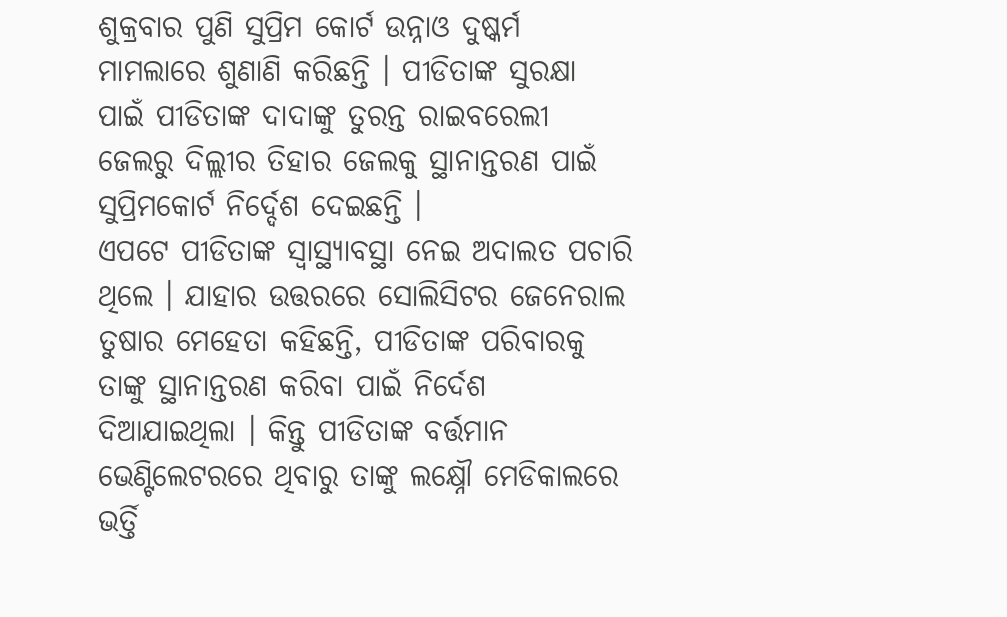ଶୁକ୍ରବାର ପୁଣି ସୁପ୍ରିମ କୋର୍ଟ ଉନ୍ନାଓ ଦୁଷ୍କର୍ମ ମାମଲାରେ ଶୁଣାଣି କରିଛନ୍ତି । ପୀଡିତାଙ୍କ ସୁରକ୍ଷା ପାଇଁ ପୀଡିତାଙ୍କ ଦାଦାଙ୍କୁ ତୁରନ୍ତ ରାଇବରେଲୀ ଜେଲରୁ ଦିଲ୍ଲୀର ତିହାର ଜେଲକୁ ସ୍ଥାନାନ୍ତରଣ ପାଇଁ ସୁପ୍ରିମକୋର୍ଟ ନିର୍ଦ୍ଦେଶ ଦେଇଛନ୍ତି ।
ଏପଟେ ପୀଡିତାଙ୍କ ସ୍ବାସ୍ଥ୍ୟାବସ୍ଥା ନେଇ ଅଦାଲତ ପଚାରି ଥିଲେ । ଯାହାର ଉତ୍ତରରେ ସୋଲିସିଟର ଜେନେରାଲ ତୁଷାର ମେହେତା କହିଛନ୍ତି, ପୀଡିତାଙ୍କ ପରିବାରକୁ ତାଙ୍କୁ ସ୍ଥାନାନ୍ତରଣ କରିବା ପାଇଁ ନିର୍ଦେଶ ଦିଆଯାଇଥିଲା । କିନ୍ତୁ ପୀଡିତାଙ୍କ ବର୍ତ୍ତମାନ ଭେଣ୍ଟିଲେଟରରେ ଥିବାରୁ ତାଙ୍କୁ ଲକ୍ଷ୍ନୌ ମେଡିକାଲରେ ଭର୍ତ୍ତି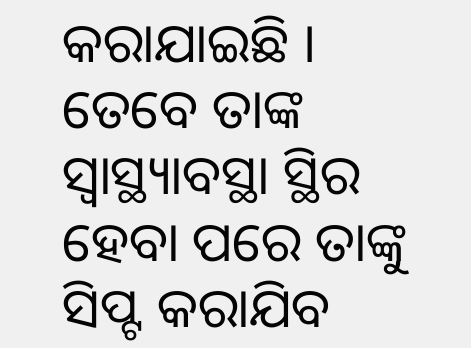କରାଯାଇଛି । ତେବେ ତାଙ୍କ ସ୍ବାସ୍ଥ୍ୟାବସ୍ଥା ସ୍ଥିର ହେବା ପରେ ତାଙ୍କୁ ସିପ୍ଟ କରାଯିବ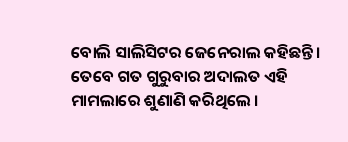ବୋଲି ସାଲିସିଟର ଜେନେରାଲ କହିଛନ୍ତି ।
ତେବେ ଗତ ଗୁରୁବାର ଅଦାଲତ ଏହି ମାମଲାରେ ଶୁଣାଣି କରିଥିଲେ ।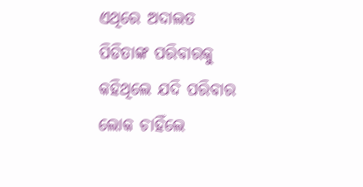ଏଥିରେ ଅଦାଲତ ପିଡିତାଙ୍କ ପରିବାରକୁ କହିଥିଲେ ଯଦି ପରିବାର ଲୋକ ଚାହିଁଲେ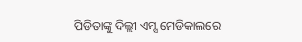ପିଡିତାଙ୍କୁ ଦିଲ୍ଲୀ ଏମ୍ସ ମେଡିକାଲରେ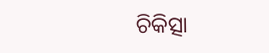ଚିକିତ୍ସା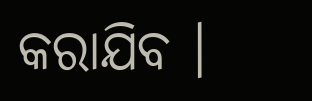କରାଯିବ ।